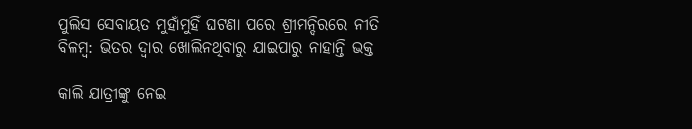ପୁଲିସ ସେବାୟତ ମୁହାଁମୁହିଁ ଘଟଣା ପରେ ଶ୍ରୀମନ୍ଦିରରେ ନୀତି ବିଳମ୍ବ: ଭିତର ଦ୍ୱାର ଖୋଲିନଥିବାରୁ ଯାଇପାରୁ ନାହାନ୍ତି ଭକ୍ତ

କାଲି ଯାତ୍ରୀଙ୍କୁ ନେଇ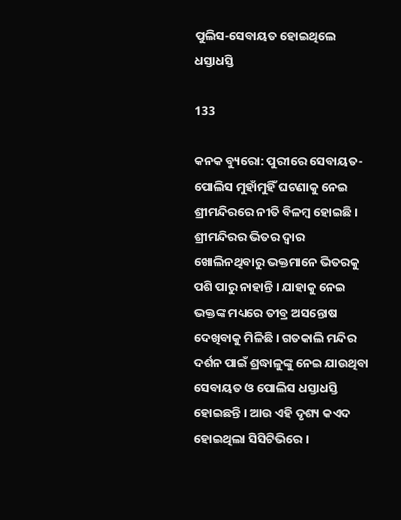ପୁଲିସ-ସେବାୟତ ହୋଇଥିଲେ ଧସ୍ତାଧସ୍ତି

133

କନକ ବ୍ୟୁରୋ: ପୁରୀରେ ସେବାୟତ-ପୋଲିସ ମୁହାଁମୁହିଁ ଘଟଣାକୁ ନେଇ ଶ୍ରୀମନ୍ଦିରରେ ନୀତି ବିଳମ୍ବ ହୋଇଛି । ଶ୍ରୀମନ୍ଦିରର ଭିତର ଦ୍ୱାର ଖୋଲିନଥିବାରୁ ଭକ୍ତମାନେ ଭିତରକୁ ପଶି ପାରୁ ନାହାନ୍ତି । ଯାହାକୁ ନେଇ ଭକ୍ତଙ୍କ ମଧ୍ୟରେ ତୀବ୍ର ଅସନ୍ତୋଷ ଦେଖିବାକୁ ମିଳିଛି । ଗତକାଲି ମନ୍ଦିର ଦର୍ଶନ ପାଇଁ ଶ୍ରଦ୍ଧାଳୁଙ୍କୁ ନେଇ ଯାଉଥିବା ସେବାୟତ ଓ ପୋଲିସ ଧସ୍ତାଧସ୍ତି ହୋଇଛନ୍ତି । ଆଉ ଏହି ଦୃଶ୍ୟ କଏଦ ହୋଇଥିଲା ସିସିଟିଭିରେ ।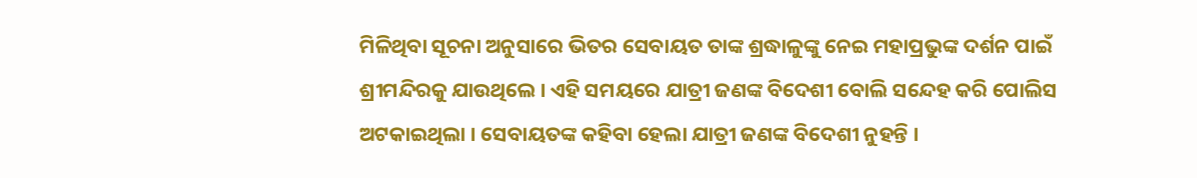ମିଳିଥିବା ସୂଚନା ଅନୁସାରେ ଭିତର ସେବାୟତ ତାଙ୍କ ଶ୍ରଦ୍ଧାଳୁଙ୍କୁ ନେଇ ମହାପ୍ରଭୁଙ୍କ ଦର୍ଶନ ପାଇଁ ଶ୍ରୀମନ୍ଦିରକୁ ଯାଉଥିଲେ । ଏହି ସମୟରେ ଯାତ୍ରୀ ଜଣଙ୍କ ବିଦେଶୀ ବୋଲି ସନ୍ଦେହ କରି ପୋଲିସ ଅଟକାଇଥିଲା । ସେବାୟତଙ୍କ କହିବା ହେଲା ଯାତ୍ରୀ ଜଣଙ୍କ ବିଦେଶୀ ନୁହନ୍ତି ।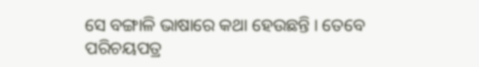ସେ ବଙ୍ଗାଳି ଭାଷାରେ କଥା ହେଉଛନ୍ତି । ତେବେ ପରିଚୟପତ୍ର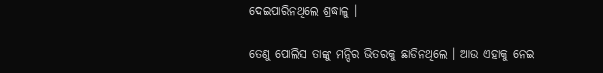ଦେଇପାରିନଥିଲେ ଶ୍ରଦ୍ଧାଳୁ ।

ତେଣୁ ପୋଲିସ ତାଙ୍କୁ ମନ୍ଦିର ଭିତରକୁ ଛାଡିନଥିଲେ । ଆଉ ଏହାକୁ ନେଇ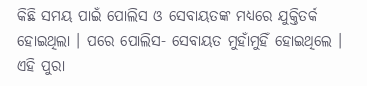କିଛି ସମୟ ପାଇଁ ପୋଲିସ ଓ ସେବାୟତଙ୍କ ମଧ୍ୟରେ ଯୁକ୍ତିତର୍କ ହୋଇଥିଲା । ପରେ ପୋଲିସ- ସେବାୟତ ମୁହାଁମୁହିଁ ହୋଇଥିଲେ । ଏହି ପୁରା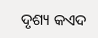ଦୃଶ୍ୟ କଏଦ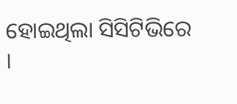ହୋଇଥିଲା ସିସିଟିଭିରେ ।